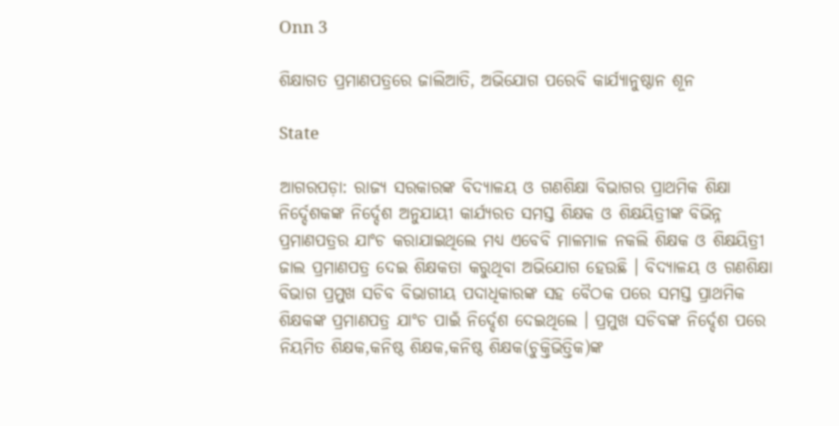Onn 3

ଶିକ୍ଷାଗତ ପ୍ରମାଣପତ୍ରରେ ଜାଲିଆତି, ଅଭିଯୋଗ ପରେବି କାର୍ଯ୍ୟାନୁଷ୍ଠାନ ଶୂନ

State

ଆଗରପଡ଼ା: ରାଜ୍ୟ ସରକାରଙ୍କ ବିଦ୍ୟାଳୟ ଓ ଗଣଶିକ୍ଷା ବିଭାଗର ପ୍ରାଥମିକ ଶିକ୍ଷା ନିର୍ଦ୍ଦେଶକଙ୍କ ନିର୍ଦ୍ଦେଶ ଅନୁଯାୟୀ କାର୍ଯ୍ୟରତ ସମସ୍ତ ଶିକ୍ଷକ ଓ ଶିକ୍ଷୟିତ୍ରୀଙ୍କ ବିଭିନ୍ନ ପ୍ରମାଣପତ୍ରର ଯାଂଚ କରାଯାଇଥିଲେ ମଧ୍ୟ ଏବେବି ମାଳମାଳ ନକଲି ଶିକ୍ଷକ ଓ ଶିକ୍ଷୟିତ୍ରୀ ଜାଲ ପ୍ରମାଣପତ୍ର ଦେଇ ଶିକ୍ଷକତା କରୁଥିବା ଅଭିଯୋଗ ହେଉଛି । ବିଦ୍ୟାଳୟ ଓ ଗଣଶିକ୍ଷା ବିଭାଗ ପ୍ରମୁଖ ସଚିବ ବିଭାଗୀୟ ପଦାଧିକାରଙ୍କ ସହ ବୈଠକ ପରେ ସମସ୍ତ ପ୍ରାଥମିକ ଶିକ୍ଷକଙ୍କ ପ୍ରମାଣପତ୍ର ଯାଂଚ ପାଇଁ ନିର୍ଦ୍ଦେଶ ଦେଇଥିଲେ । ପ୍ରମୁଖ ସଚିବଙ୍କ ନିର୍ଦ୍ଦେଶ ପରେ ନିୟମିତ ଶିକ୍ଷକ,କନିଷ୍ଠ ଶିକ୍ଷକ,କନିଷ୍ଠ ଶିକ୍ଷକ(ଚୁକ୍ତିଭିତ୍ତିକ)ଙ୍କ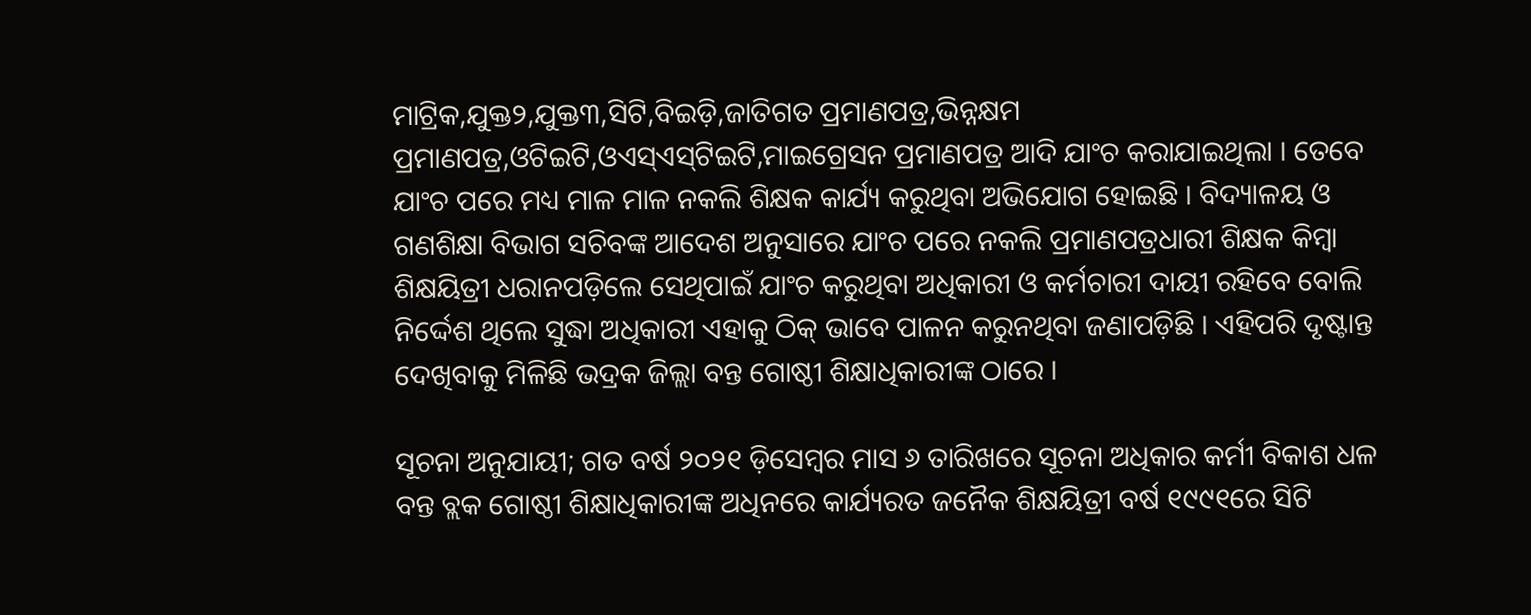ମାଟ୍ରିକ,ଯୁକ୍ତ୨,ଯୁକ୍ତ୩,ସିଟି,ବିଇଡ଼ି,ଜାତିଗତ ପ୍ରମାଣପତ୍ର,ଭିନ୍ନକ୍ଷମ ପ୍ରମାଣପତ୍ର,ଓଟିଇଟି,ଓଏସ୍‌ଏସ୍‌ଟିଇଟି,ମାଇଗ୍ରେସନ ପ୍ରମାଣପତ୍ର ଆଦି ଯାଂଚ କରାଯାଇଥିଲା । ତେବେ ଯାଂଚ ପରେ ମଧ୍ୟ ମାଳ ମାଳ ନକଲି ଶିକ୍ଷକ କାର୍ଯ୍ୟ କରୁଥିବା ଅଭିଯୋଗ ହୋଇଛି । ବିଦ୍ୟାଳୟ ଓ ଗଣଶିକ୍ଷା ବିଭାଗ ସଚିବଙ୍କ ଆଦେଶ ଅନୁସାରେ ଯାଂଚ ପରେ ନକଲି ପ୍ରମାଣପତ୍ରଧାରୀ ଶିକ୍ଷକ କିମ୍ବା ଶିକ୍ଷୟିତ୍ରୀ ଧରାନପଡ଼ିଲେ ସେଥିପାଇଁ ଯାଂଚ କରୁଥିବା ଅଧିକାରୀ ଓ କର୍ମଚାରୀ ଦାୟୀ ରହିବେ ବୋଲି ନିର୍ଦ୍ଦେଶ ଥିଲେ ସୁଦ୍ଧା ଅଧିକାରୀ ଏହାକୁ ଠିକ୍ ଭାବେ ପାଳନ କରୁନଥିବା ଜଣାପଡ଼ିଛି । ଏହିପରି ଦୃଷ୍ଟାନ୍ତ ଦେଖିବାକୁ ମିଳିଛି ଭଦ୍ରକ ଜିଲ୍ଲା ବନ୍ତ ଗୋଷ୍ଠୀ ଶିକ୍ଷାଧିକାରୀଙ୍କ ଠାରେ ।

ସୂଚନା ଅନୁଯାୟୀ; ଗତ ବର୍ଷ ୨୦୨୧ ଡ଼ିସେମ୍ବର ମାସ ୬ ତାରିଖରେ ସୂଚନା ଅଧିକାର କର୍ମୀ ବିକାଶ ଧଳ ବନ୍ତ ବ୍ଲକ ଗୋଷ୍ଠୀ ଶିକ୍ଷାଧିକାରୀଙ୍କ ଅଧିନରେ କାର୍ଯ୍ୟରତ ଜନୈକ ଶିକ୍ଷୟିତ୍ରୀ ବର୍ଷ ୧୯୯୧ରେ ସିଟି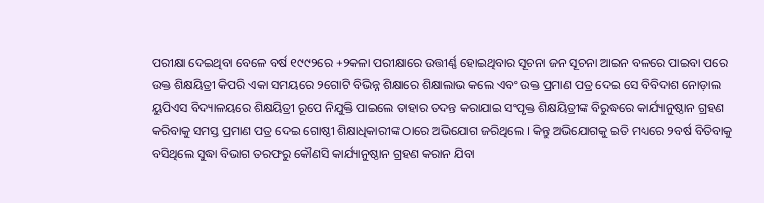ପରୀକ୍ଷା ଦେଇଥିବା ବେଳେ ବର୍ଷ ୧୯୯୨ରେ +୨କଳା ପରୀକ୍ଷାରେ ଉତ୍ତୀର୍ଣ୍ଣ ହୋଇଥିବାର ସୂଚନା ଜନ ସୂଚନା ଆଇନ ବଳରେ ପାଇବା ପରେ ଉକ୍ତ ଶିକ୍ଷୟିତ୍ରୀ କିପରି ଏକା ସମୟରେ ୨ଗୋଟି ବିଭିନ୍ନ ଶିକ୍ଷାରେ ଶିକ୍ଷାଲାଭ କଲେ ଏବଂ ଉକ୍ତ ପ୍ରମାଣ ପତ୍ର ଦେଇ ସେ ବିବିଦାଶ ନୋଡ଼ାଲ ୟୁପିଏସ ବିଦ୍ୟାଳୟରେ ଶିକ୍ଷୟିତ୍ରୀ ରୂପେ ନିଯୁକ୍ତି ପାଇଲେ ତାହାର ତଦନ୍ତ କରାଯାଇ ସଂପୃକ୍ତ ଶିକ୍ଷୟିତ୍ରୀଙ୍କ ବିରୁଦ୍ଧରେ କାର୍ଯ୍ୟାନୁଷ୍ଠାନ ଗ୍ରହଣ କରିବାକୁ ସମସ୍ତ ପ୍ରମାଣ ପତ୍ର ଦେଇ ଗୋଷ୍ଠୀ ଶିକ୍ଷାଧିକାରୀଙ୍କ ଠାରେ ଅଭିଯୋଗ ଜରିଥିଲେ । କିନ୍ତୁ ଅଭିଯୋଗକୁ ଇତି ମଧ୍ୟରେ ୨ବର୍ଷ ବିତିବାକୁ ବସିଥିଲେ ସୁଦ୍ଧା ବିଭାଗ ତରଫରୁ କୌଣସି କାର୍ଯ୍ୟାନୁଷ୍ଠାନ ଗ୍ରହଣ କରାନ ଯିବା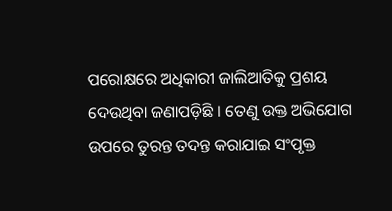ପରୋକ୍ଷରେ ଅଧିକାରୀ ଜାଲିଆତିକୁ ପ୍ରଶୟ ଦେଉଥିବା ଜଣାପଡ଼ିଛି । ତେଣୁ ଉକ୍ତ ଅଭିଯୋଗ ଉପରେ ତୁରନ୍ତ ତଦନ୍ତ କରାଯାଇ ସଂପୃକ୍ତ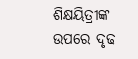ଶିକ୍ଷୟିତ୍ରୀଙ୍କ ଉପରେ ଦୃଢ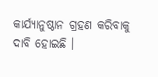କାର୍ଯ୍ୟାନୁଷ୍ଠାନ ଗ୍ରହଣ କରିବାକୁ ଦାବି ହୋଇଛି ।